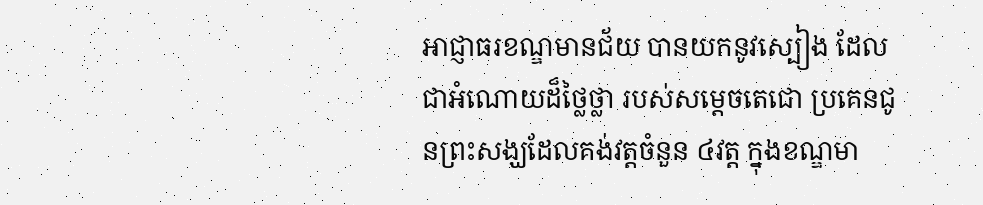អាជ្ញាធរខណ្ឌមានជ័យ បានយកនូវស្បៀង ដែលជាអំណោយដ៏ថ្លៃថ្លា របស់សម្ដេចតេជោ ប្រគេនជូនព្រះសង្ឃដែលគង់វត្តចំនួន ៤វត្ត ក្នុងខណ្ឌមា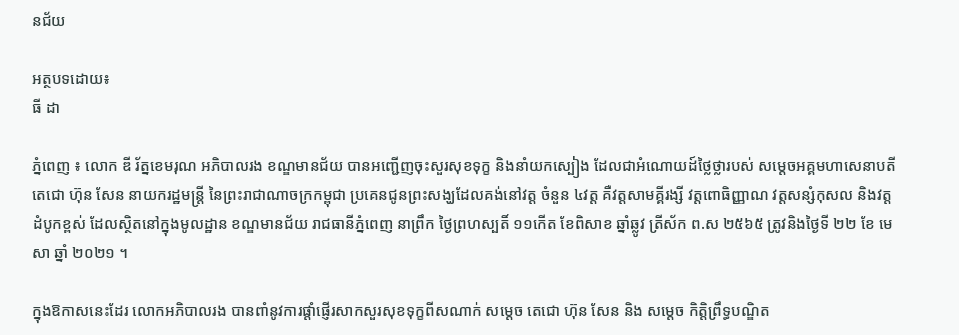នជ័យ

អត្ថបទដោយ៖
ធី ដា

ភ្នំពេញ ៖ លោក ឌី រ័ត្នខេមរុណ អភិបាលរង ខណ្ឌមានជ័យ បានអញ្ជើញចុះសួរសុខទុក្ខ និងនាំយកស្បៀង ដែលជាអំណោយដ៍ថ្លៃថ្លារបស់ សម្តេចអគ្គមហាសេនាបតីតេជោ ហ៊ុន សែន នាយករដ្ឋមន្ត្រី នៃព្រះរាជាណាចក្រកម្ពុជា ប្រគេនជូនព្រះសង្ឃដែលគង់នៅវត្ត ចំនួន ៤វត្ត គឺវត្តសាមគ្គីរង្សី វត្តពោធិញ្ញាណ វត្តសន្សំកុសល និងវត្តដំបូកខ្ពស់ ដែលស្ថិតនៅក្នុងមូលដ្ឋាន ខណ្ឌមានជ័យ រាជធានីភ្នំពេញ នាព្រឹក ថ្ងៃព្រហស្បតិ៍ ១១កើត ខែពិសាខ ឆ្នាំឆ្លូវ ត្រីស័ក ព.ស ២៥៦៥ ត្រូវនិងថ្ងៃទី ២២ ខែ មេសា ឆ្នាំ ២០២១ ។

ក្នុងឱកាសនេះដែរ លោកអភិបាលរង បានពាំនូវការផ្តាំផ្ញើរសាកសួរសុខទុក្ខពីសណាក់ សម្តេច តេជោ ហ៊ុន សែន និង សម្តេច កិត្តិព្រឹទ្ធបណ្ឌិត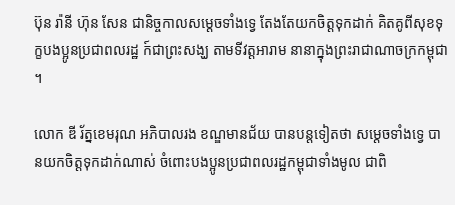ប៊ុន រ៉ានី ហ៊ុន សែន ជានិច្ចកាលសម្តេចទាំងទ្វេ តែងតែយកចិត្តទុកដាក់ គិតគូពីសុខទុក្ខបងប្អូនប្រជាពលរដ្ឋ ក៍ជាព្រះសង្ឃ តាមទីវត្តអារាម នានាក្នុងព្រះរាជាណាចក្រកម្ពុជា ។

លោក ឌី រ័ត្នខេមរុណ អភិបាលរង ខណ្ឌមានជ័យ បានបន្តទៀតថា សម្ដេចទាំងទ្វេ បានយកចិត្តទុកដាក់ណាស់ ចំពោះបងប្អូនប្រជាពលរដ្ឋកម្ពុជាទាំងមូល ជាពិ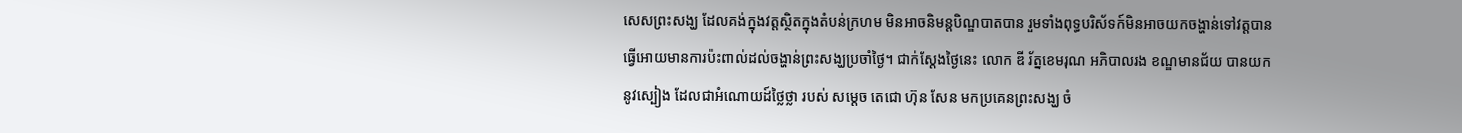សេសព្រះសង្ឃ ដែលគង់ក្នុងវត្តស្ថិតក្នុងតំបន់ក្រហម មិនអាចនិមន្តបិណ្ឌបាតបាន រួមទាំងពុទ្ធបរិស័ទក៍មិនអាចយកចង្ហាន់ទៅវត្តបាន ធ្វើអោយមានការប៉ះពាល់ដល់ចង្ហាន់ព្រះសង្ឃប្រចាំថ្ងៃ។ ជាក់ស្ដែងថ្ងៃនេះ លោក ឌី រ័ត្នខេមរុណ អភិបាលរង ខណ្ឌមានជ័យ បានយកនូវស្បៀង ដែលជាអំណោយដ៍ថ្លៃថ្លា របស់ សម្តេច តេជោ ហ៊ុន សែន មកប្រគេនព្រះសង្ឃ ចំ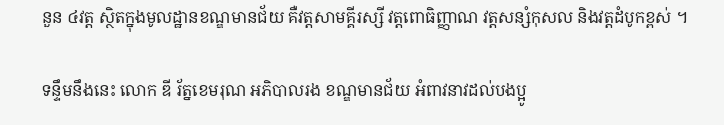នួន ៤វត្ត ស្ថិតក្នុងមូលដ្ឋានខណ្ឌមានជ័យ គឺវត្តសាមគ្គីរស្សី វត្តពោធិញ្ញាណ វត្តសន្សំកុសល និងវត្តដំបូកខ្ពស់ ។

ទន្ទឹមនឹងនេះ លោក ឌី រ័ត្នខេមរុណ អភិបាលរង ខណ្ឌមានជ័យ អំពាវនាវដល់បងប្អូ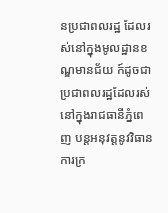នប្រជាពលរដ្ឋ ដែលរស់នៅក្នុងមូលដ្ឋានខណ្ឌមានជ័យ ក៍ដូចជាប្រជាពលរដ្ឋដែលរស់នៅក្នុងរាជធានីភ្នំពេញ បន្តអនុវត្តនូវវិធានការក្រ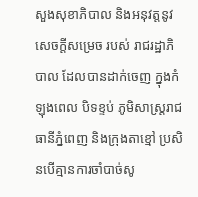សួងសុខាភិបាល និងអនុវត្តនូវសេចក្ដីសម្រេច របស់ រាជរដ្ឋាភិបាល ដែលបានដាក់ចេញ ក្នុងកំឡុងពេល បិទខ្ទប់ ភូមិសាស្ត្ររាជធានីភ្នំពេញ និងក្រុងតាខ្មៅ ប្រសិនបើគ្មានការចាំបាច់សូ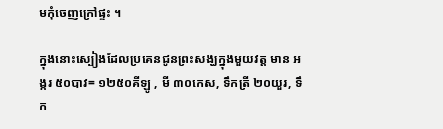មកុំចេញក្រៅផ្ទះ ។

ក្នុងនោះស្បៀងដែលប្រគេនជូនព្រះសង្ឃក្នុងមួយវត្ត មាន អង្ករ ៥០បាវ= ១២៥០គីឡូ , មី ៣០កេស, ទឹកត្រី ២០យួរ, ទឹក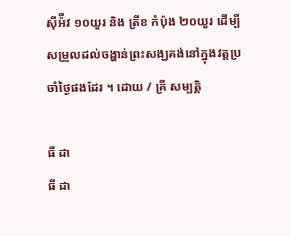ស៊ីអ៉ីវ ១០យួរ និង ត្រីខ កំប៉ុង ២០យួរ ដើម្បីសម្រួលដល់ចង្ហាន់ព្រះសង្ឃគង់នៅក្នុងវត្តប្រចាំថ្ងៃផងដែរ ។ ដោយ / គ្រី សម្បត្តិ

ធី ដា
ធី ដា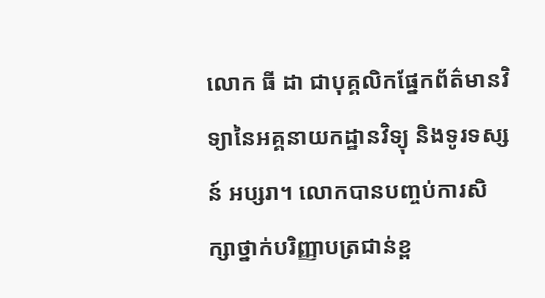លោក ធី ដា ជាបុគ្គលិកផ្នែកព័ត៌មានវិទ្យានៃអគ្គនាយកដ្ឋានវិទ្យុ និងទូរទស្សន៍ អប្សរា។ លោកបានបញ្ចប់ការសិក្សាថ្នាក់បរិញ្ញាបត្រជាន់ខ្ព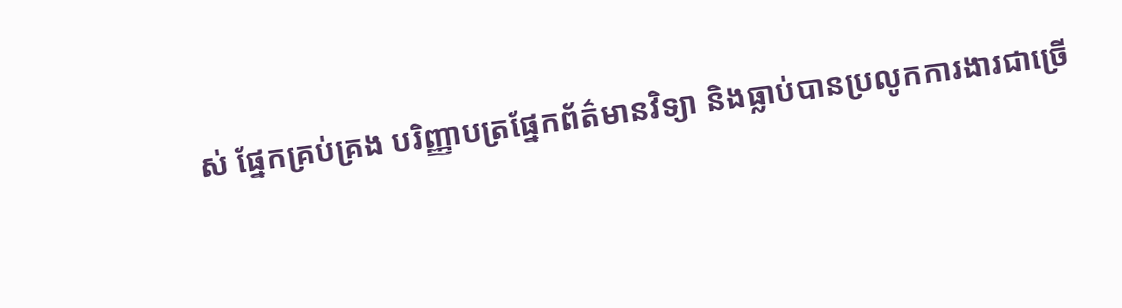ស់ ផ្នែកគ្រប់គ្រង បរិញ្ញាបត្រផ្នែកព័ត៌មានវិទ្យា និងធ្លាប់បានប្រលូកការងារជាច្រើ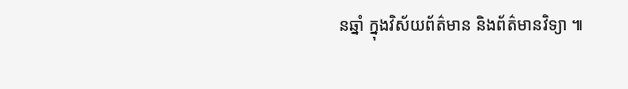នឆ្នាំ ក្នុងវិស័យព័ត៌មាន និងព័ត៌មានវិទ្យា ៕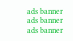ads banner
ads banner
ads banner